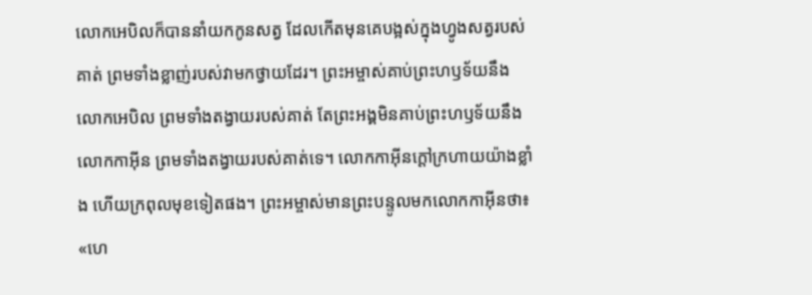លោកអេបិលក៏បាននាំយកកូនសត្វ ដែលកើតមុនគេបង្អស់ក្នុងហ្វូងសត្វរបស់គាត់ ព្រមទាំងខ្លាញ់របស់វាមកថ្វាយដែរ។ ព្រះអម្ចាស់គាប់ព្រះហឫទ័យនឹងលោកអេបិល ព្រមទាំងតង្វាយរបស់គាត់ តែព្រះអង្គមិនគាប់ព្រះហឫទ័យនឹងលោកកាអ៊ីន ព្រមទាំងតង្វាយរបស់គាត់ទេ។ លោកកាអ៊ីនក្ដៅក្រហាយយ៉ាងខ្លាំង ហើយក្រពុលមុខទៀតផង។ ព្រះអម្ចាស់មានព្រះបន្ទូលមកលោកកាអ៊ីនថា៖ «ហេ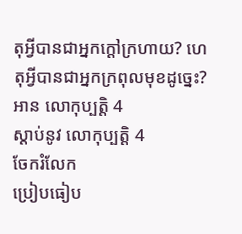តុអ្វីបានជាអ្នកក្ដៅក្រហាយ? ហេតុអ្វីបានជាអ្នកក្រពុលមុខដូច្នេះ?
អាន លោកុប្បត្តិ 4
ស្ដាប់នូវ លោកុប្បត្តិ 4
ចែករំលែក
ប្រៀបធៀប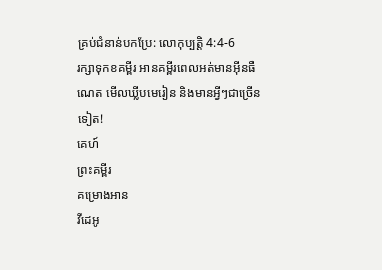គ្រប់ជំនាន់បកប្រែ: លោកុប្បត្តិ 4:4-6
រក្សាទុកខគម្ពីរ អានគម្ពីរពេលអត់មានអ៊ីនធឺណេត មើលឃ្លីបមេរៀន និងមានអ្វីៗជាច្រើនទៀត!
គេហ៍
ព្រះគម្ពីរ
គម្រោងអាន
វីដេអូ